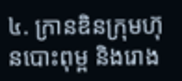៤. ក្រានឌិនក្រុមហ៊ុនបោះពុម្ព និងរោង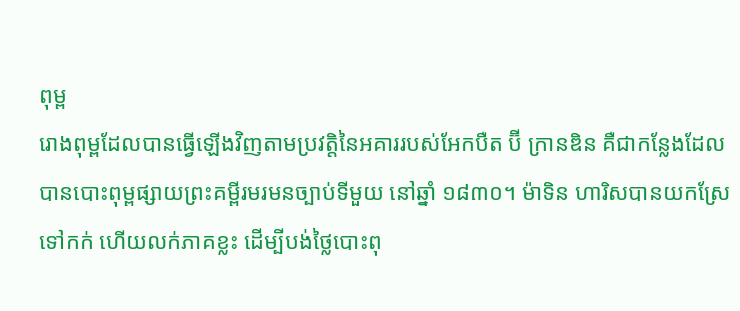ពុម្ព
រោងពុម្ពដែលបានធ្វើឡើងវិញតាមប្រវត្តិនៃអគាររបស់អែកបឺត ប៊ី ក្រានឌិន គឺជាកន្លែងដែលបានបោះពុម្ពផ្សាយព្រះគម្ពីរមរមនច្បាប់ទីមួយ នៅឆ្នាំ ១៨៣០។ ម៉ាទិន ហារិសបានយកស្រែទៅកក់ ហើយលក់ភាគខ្លះ ដើម្បីបង់ថ្លៃបោះពុ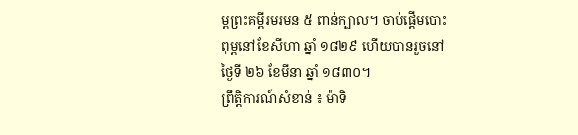ម្ពព្រះគម្ពីរមរមន ៥ ពាន់ក្បាល។ ចាប់ផ្ដើមបោះពុម្ពនៅខែសីហា ឆ្នាំ ១៨២៩ ហើយបានរួចនៅថ្ងៃទី ២៦ ខែមីនា ឆ្នាំ ១៨៣០។
ព្រឹត្តិការណ៍សំខាន់ ៖ ម៉ាទិ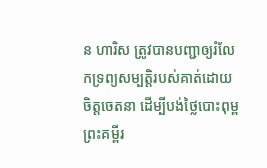ន ហារិស ត្រូវបានបញ្ជាឲ្យរំលែកទ្រព្យសម្បត្តិរបស់គាត់ដោយចិត្តចេតនា ដើម្បីបង់ថ្លៃបោះពុម្ពព្រះគម្ពីរ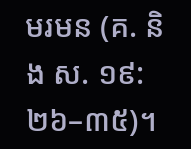មរមន (គ. និង ស. ១៩:២៦–៣៥)។